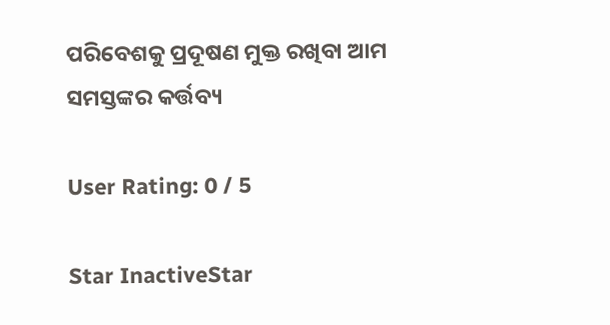ପରିବେଶକୁ ପ୍ରଦୂଷଣ ମୁକ୍ତ ରଖିବା ଆମ ସମସ୍ତଙ୍କର କର୍ତ୍ତବ୍ୟ

User Rating: 0 / 5

Star InactiveStar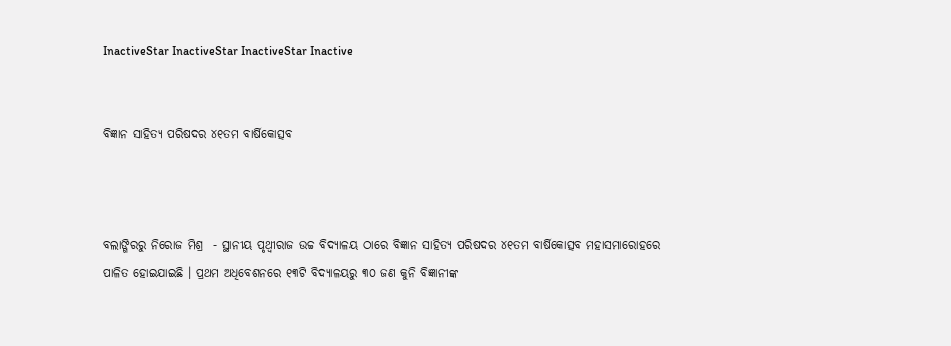InactiveStar InactiveStar InactiveStar Inactive


ବିଜ୍ଞାନ ସାହିତ୍ୟ ପରିଷଦର ୪୧ତମ ବାର୍ଷିକୋତ୍ସବ



ବଲାଙ୍ଗିରରୁ ନିରୋଜ ମିଶ୍ର  - ସ୍ଥାନୀୟ ପୃଥ୍ୱୀରାଜ ଉଚ୍ଚ ବିଦ୍ୟାଳୟ ଠାରେ ବିଜ୍ଞାନ ସାହିତ୍ୟ ପରିଷଦର ୪୧ତମ ବାର୍ଷିକୋତ୍ସବ ମହାସମାରୋହରେ ପାଳିତ ହୋଇଯାଇଛି । ପ୍ରଥମ ଅଧିବେଶନରେ ୧୩ଟି ବିଦ୍ୟାଳୟରୁ ୩୦ ଜଣ କୁନି ବିଜ୍ଞାନୀଙ୍କ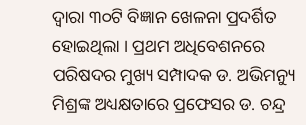ଦ୍ୱାରା ୩୦ଟି ବିଜ୍ଞାନ ଖେଳନା ପ୍ରଦର୍ଶିତ ହୋଇଥିଲା । ପ୍ରଥମ ଅଧିବେଶନରେ ପରିଷଦର ମୁଖ୍ୟ ସମ୍ପାଦକ ଡ. ଅଭିମନ୍ୟୁ  ମିଶ୍ରଙ୍କ ଅଧ୍ୟକ୍ଷତାରେ ପ୍ରଫେସର ଡ. ଚନ୍ଦ୍ର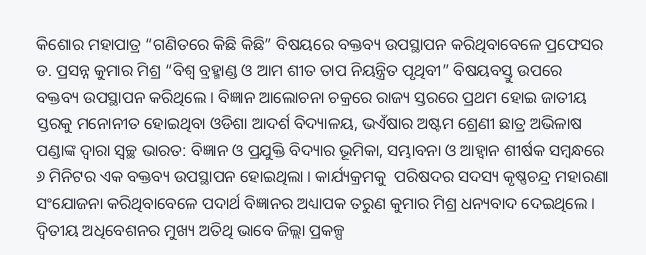କିଶୋର ମହାପାତ୍ର “ଗଣିତରେ କିଛି କିଛି” ବିଷୟରେ ବକ୍ତବ୍ୟ ଉପସ୍ଥାପନ କରିଥିବାବେଳେ ପ୍ରଫେସର ଡ. ପ୍ରସନ୍ନ କୁମାର ମିଶ୍ର “ବିଶ୍ୱ ବ୍ରହ୍ମାଣ୍ଡ ଓ ଆମ ଶୀତ ତାପ ନିୟନ୍ତ୍ରିତ ପୃଥିବୀ” ବିଷୟବସ୍ତୁ ଉପରେ ବକ୍ତବ୍ୟ ଉପସ୍ଥାପନ କରିଥିଲେ । ବିଜ୍ଞାନ ଆଲୋଚନା ଚକ୍ରରେ ରାଜ୍ୟ ସ୍ତରରେ ପ୍ରଥମ ହୋଇ ଜାତୀୟ ସ୍ତରକୁ ମନୋନୀତ ହୋଇଥିବା ଓଡିଶା ଆଦର୍ଶ ବିଦ୍ୟାଳୟ, ଭଏଁଷାର ଅଷ୍ଟମ ଶ୍ରେଣୀ ଛାତ୍ର ଅଭିଳାଷ ପଣ୍ଡାଙ୍କ ଦ୍ୱାରା ସ୍ୱଚ୍ଛ ଭାରତ: ବିଜ୍ଞାନ ଓ ପ୍ରଯୁକ୍ତି ବିଦ୍ୟାର ଭୂମିକା, ସମ୍ଭାବନା ଓ ଆହ୍ୱାନ ଶୀର୍ଷକ ସମ୍ବନ୍ଧରେ ୬ ମିନିଟର ଏକ ବକ୍ତବ୍ୟ ଉପସ୍ଥାପନ ହୋଇଥିଲା । କାର୍ଯ୍ୟକ୍ରମକୁ  ପରିଷଦର ସଦସ୍ୟ କୃଷ୍ଣଚନ୍ଦ୍ର ମହାରଣା ସଂଯୋଜନା କରିଥିବାବେଳେ ପଦାର୍ଥ ବିଜ୍ଞାନର ଅଧ୍ୟାପକ ତରୁଣ କୁମାର ମିଶ୍ର ଧନ୍ୟବାଦ ଦେଇଥିଲେ । ଦ୍ୱିତୀୟ ଅଧିବେଶନର ମୁଖ୍ୟ ଅତିଥି ଭାବେ ଜିଲ୍ଲା ପ୍ରକଳ୍ପ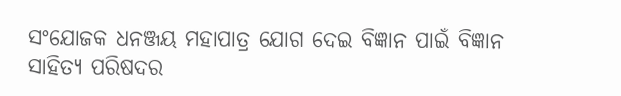ସଂଯୋଜକ ଧନଞ୍ଜୟ ମହାପାତ୍ର ଯୋଗ ଦେଇ ବିଜ୍ଞାନ ପାଇଁ ବିଜ୍ଞାନ ସାହିତ୍ୟ ପରିଷଦର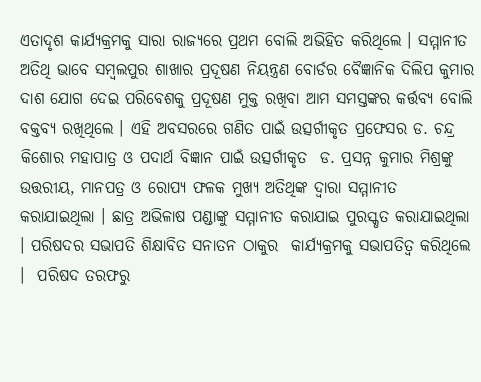ଏତାଦୃଶ କାର୍ଯ୍ୟକ୍ରମକୁ ସାରା ରାଜ୍ୟରେ ପ୍ରଥମ ବୋଲି ଅଭିହିତ କରିଥିଲେ । ସମ୍ମାନୀତ ଅତିଥି ଭାବେ ସମ୍ବଲପୁର ଶାଖାର ପ୍ରଦୂଷଣ ନିୟନ୍ତ୍ରଣ ବୋର୍ଡର ବୈଜ୍ଞାନିକ ଦିଲିପ କୁମାର ଦାଶ ଯୋଗ ଦେଇ ପରିବେଶକୁ ପ୍ରଦୂଷଣ ମୁକ୍ତ ରଖିବା ଆମ ସମସ୍ତଙ୍କର କର୍ତ୍ତବ୍ୟ ବୋଲି ବକ୍ତବ୍ୟ ରଖିଥିଲେ । ଏହି ଅବସରରେ ଗଣିତ ପାଇଁ ଉତ୍ସର୍ଗୀକୃତ ପ୍ରଫେସର ଡ. ଚନ୍ଦ୍ର କିଶୋର ମହାପାତ୍ର ଓ ପଦାର୍ଥ ବିଜ୍ଞାନ ପାଇଁ ଉତ୍ସର୍ଗୀକୃତ  ଡ. ପ୍ରସନ୍ନ କୁମାର ମିଶ୍ରଙ୍କୁ ଉତ୍ତରୀୟ, ମାନପତ୍ର ଓ ରୋପ୍ୟ ଫଳକ ମୁଖ୍ୟ ଅତିଥିଙ୍କ ଦ୍ୱାରା ସମ୍ମାନୀତ କରାଯାଇଥିଲା । ଛାତ୍ର ଅଭିଳାଷ ପଣ୍ଡାଙ୍କୁ ସମ୍ମାନୀତ କରାଯାଇ ପୁରସ୍କୃତ କରାଯାଇଥିଲା । ପରିଷଦର ସଭାପତି ଶିକ୍ଷାବିତ ସନାତନ ଠାକୁର  କାର୍ଯ୍ୟକ୍ରମକୁ ସଭାପତିତ୍ୱ କରିଥିଲେ ।  ପରିଷଦ ତରଫରୁ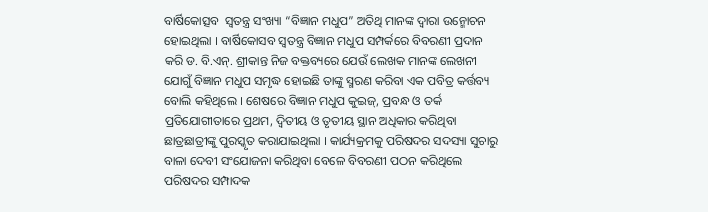ବାର୍ଷିକୋତ୍ସବ  ସ୍ୱତନ୍ତ୍ର ସଂଖ୍ୟା “ବିଜ୍ଞାନ ମଧୁପ” ଅତିଥି ମାନଙ୍କ ଦ୍ୱାରା ଉନ୍ମୋଚନ ହୋଇଥିଲା । ବାର୍ଷିକୋସବ ସ୍ୱତନ୍ତ୍ର ବିଜ୍ଞାନ ମଧୁପ ସମ୍ପର୍କରେ ବିବରଣୀ ପ୍ରଦାନ କରି ଡ. ବି.ଏନ୍. ଶ୍ରୀକାନ୍ତ ନିଜ ବକ୍ତବ୍ୟରେ ଯେଉଁ ଲେଖକ ମାନଙ୍କ ଲେଖନୀ ଯୋଗୁଁ ବିଜ୍ଞାନ ମଧୁପ ସମୃଦ୍ଧ ହୋଇଛି ତାଙ୍କୁ ସ୍ମରଣ କରିବା ଏକ ପବିତ୍ର କର୍ତ୍ତବ୍ୟ ବୋଲି କହିଥିଲେ । ଶେଷରେ ବିଜ୍ଞାନ ମଧୁପ କୁଇଜ୍, ପ୍ରବନ୍ଧ ଓ ତର୍କ ପ୍ରତିଯୋଗୀତାରେ ପ୍ରଥମ, ଦ୍ୱିତୀୟ ଓ ତୃତୀୟ ସ୍ଥାନ ଅଧିକାର କରିଥିବା ଛାତ୍ରଛାତ୍ରୀଙ୍କୁ ପୁରସ୍କୃତ କରାଯାଇଥିଲା । କାର୍ଯ୍ୟକ୍ରମକୁ ପରିଷଦର ସଦସ୍ୟା ସୁଚାରୁ ବାଳା ଦେବୀ ସଂଯୋଜନା କରିଥିବା ବେଳେ ବିବରଣୀ ପଠନ କରିଥିଲେ ପରିଷଦର ସମ୍ପାଦକ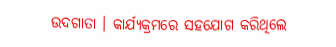ଉଦଗାତା । କାର୍ଯ୍ୟକ୍ରମରେ ସହଯୋଗ କରିଥିଲେ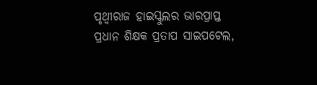ପୃଥ୍ୱୀରାଜ ହାଇସ୍କୁଲର ଭାରପ୍ରାପ୍ତ ପ୍ରଧାନ ଶିକ୍ଷକ ପ୍ରତାପ ସାଇପଟେଲ,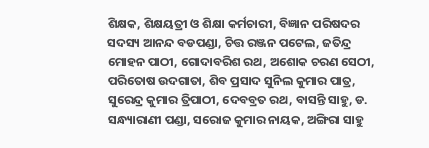ଶିକ୍ଷକ, ଶିକ୍ଷୟତ୍ରୀ ଓ ଶିକ୍ଷା କର୍ମଚାରୀ, ବିଜ୍ଞାନ ପରିଷଦର ସଦସ୍ୟ ଆନନ୍ଦ ବଡପଣ୍ଡା, ଚିତ୍ତ ରଞ୍ଜନ ପଟେଲ, ଜତିନ୍ଦ୍ର ମୋହନ ପାଠୀ, ଗୋଦାବରିଶ ରଥ, ଅଶୋକ ଚରଣ ସେଠୀ,  ପରିତୋଷ ଉଦଗାତା, ଶିବ ପ୍ରସାଦ ସୁନିଲ କୁମାର ପାତ୍ର, ସୁରେନ୍ଦ୍ର କୁମାର ତ୍ରିପାଠୀ, ଦେବବ୍ରତ ରଥ, ବାସନ୍ତି ସାହୁ, ଡ. ସନ୍ଧ୍ୟାରାଣୀ ପଣ୍ଡା, ସରୋଜ କୁମାର ନାୟକ, ଅଙ୍ଗିରା ସାହୁ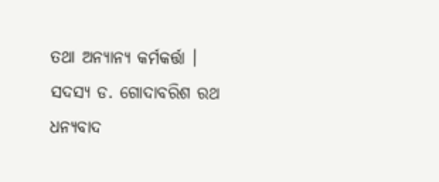ତଥା ଅନ୍ୟାନ୍ୟ କର୍ମକର୍ତ୍ତା । ସଦସ୍ୟ ଡ. ଗୋଦାବରିଶ ରଥ ଧନ୍ୟବାଦ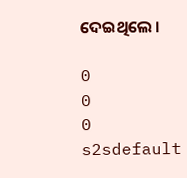ଦେଇଥିଲେ ।

0
0
0
s2sdefault